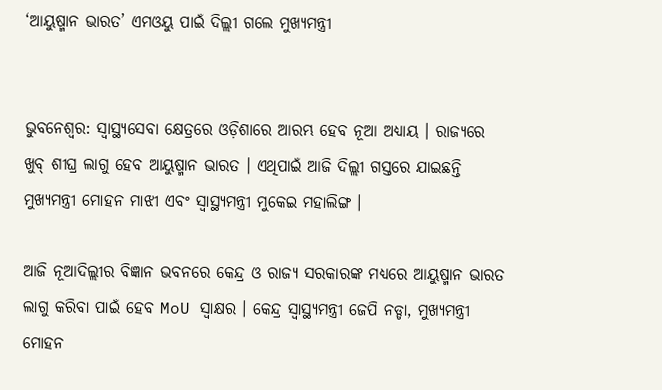‘ଆୟୁଷ୍ମାନ ଭାରତ’ ଏମଓୟୁ ପାଇଁ ଦିଲ୍ଲୀ ଗଲେ ମୁଖ୍ୟମନ୍ତ୍ରୀ


ଭୁବନେଶ୍ବର: ସ୍ୱାସ୍ଥ୍ୟସେବା କ୍ଷେତ୍ରରେ ଓଡ଼ିଶାରେ ଆରମ୍ଭ ହେବ ନୂଆ ଅଧ୍ୟାୟ । ରାଜ୍ୟରେ ଖୁବ୍‌ ଶୀଘ୍ର ଲାଗୁ ହେବ ଆୟୁଷ୍ମାନ ଭାରତ । ଏଥିପାଇଁ ଆଜି ଦିଲ୍ଲୀ ଗସ୍ତରେ ଯାଇଛନ୍ତି ମୁଖ୍ୟମନ୍ତ୍ରୀ ମୋହନ ମାଝୀ ଏବଂ ସ୍ୱାସ୍ଥ୍ୟମନ୍ତ୍ରୀ ମୁକେଇ ମହାଲିଙ୍ଗ ।

ଆଜି ନୂଆଦିଲ୍ଲୀର ବିଜ୍ଞାନ ଭବନରେ କେନ୍ଦ୍ର ଓ ରାଜ୍ୟ ସରକାରଙ୍କ ମଧ୍ୟରେ ଆୟୁଷ୍ମାନ ଭାରତ ଲାଗୁ କରିବା ପାଇଁ ହେବ MoU ସ୍ୱାକ୍ଷର । କେନ୍ଦ୍ର ସ୍ୱାସ୍ଥ୍ୟମନ୍ତ୍ରୀ ଜେପି ନଡ୍ଡା, ମୁଖ୍ୟମନ୍ତ୍ରୀ ମୋହନ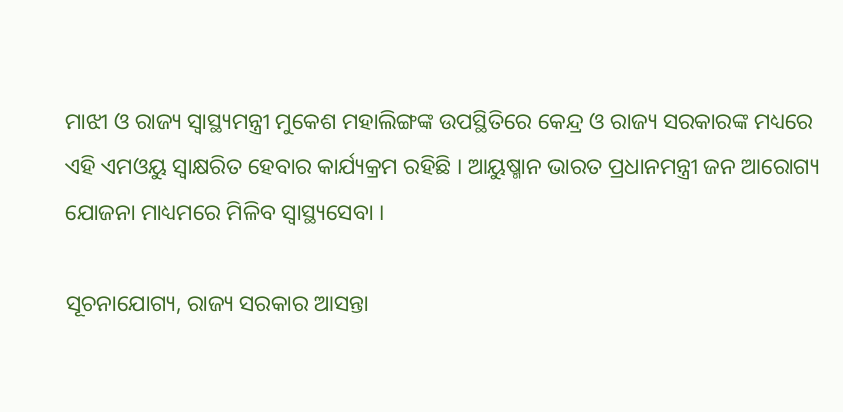ମାଝୀ ଓ ରାଜ୍ୟ ସ୍ୱାସ୍ଥ୍ୟମନ୍ତ୍ରୀ ମୁକେଶ ମହାଲିଙ୍ଗଙ୍କ ଉପସ୍ଥିତିରେ କେନ୍ଦ୍ର ଓ ରାଜ୍ୟ ସରକାରଙ୍କ ମଧ୍ୟରେ ଏହି ଏମଓୟୁ ସ୍ୱାକ୍ଷରିତ ହେବାର କାର୍ଯ୍ୟକ୍ରମ ରହିଛି । ଆୟୁଷ୍ମାନ ଭାରତ ପ୍ରଧାନମନ୍ତ୍ରୀ ଜନ ଆରୋଗ୍ୟ ଯୋଜନା ମାଧ୍ୟମରେ ମିଳିବ ସ୍ୱାସ୍ଥ୍ୟସେବା ।

ସୂଚନାଯୋଗ୍ୟ, ରାଜ୍ୟ ସରକାର ଆସନ୍ତା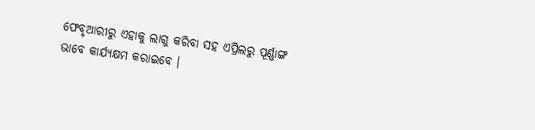ଫେବୃଆରୀରୁ ଏହାକୁ ଲାଗୁ କରିବା ସହ ଏପ୍ରିଲରୁ ପୂର୍ଣ୍ଣାଙ୍ଗ ଭାବେ କାର୍ଯ୍ୟକ୍ଷମ କରାଇବେ ।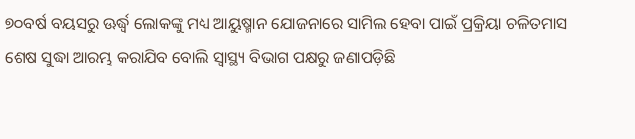୭୦ବର୍ଷ ବୟସରୁ ଊର୍ଦ୍ଧ୍ୱ ଲୋକଙ୍କୁ ମଧ୍ୟ ଆୟୁଷ୍ମାନ ଯୋଜନାରେ ସାମିଲ ହେବା ପାଇଁ ପ୍ରକ୍ରିୟା ଚଳିତମାସ ଶେଷ ସୁଦ୍ଧା ଆରମ୍ଭ କରାଯିବ ବୋଲି ସ୍ୱାସ୍ଥ୍ୟ ବିଭାଗ ପକ୍ଷରୁ ଜଣାପଡ଼ିଛି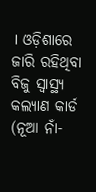। ଓଡ଼ିଶାରେ ଜାରି ରହିଥିବା ବିଜୁ ସ୍ୱାସ୍ଥ୍ୟ କଲ୍ୟାଣ କାର୍ଡ (ନୂଆ ନାଁ-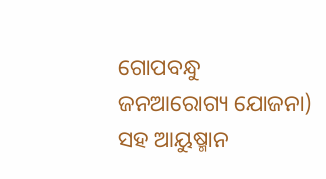ଗୋପବନ୍ଧୁ ଜନଆରୋଗ୍ୟ ଯୋଜନା) ସହ ଆୟୁଷ୍ମାନ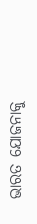ଭାରତ ଯୋଜନାକୁ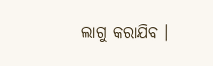ଲାଗୁ କରାଯିବ ।